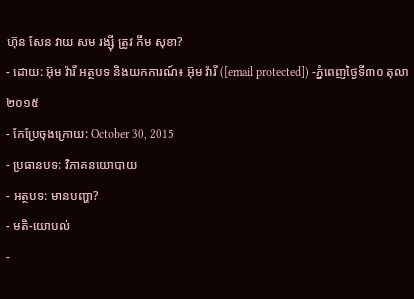ហ៊ុន សែន វាយ សម រង្ស៊ី ត្រូវ កឹម សុខា?
- ដោយ: អ៊ុម វ៉ារី អត្ថបទ និងយកការណ៍៖ អ៊ុម វ៉ារី ([email protected]) -ភ្នំពេញថ្ងៃទី៣០ តុលា ២០១៥
- កែប្រែចុងក្រោយ: October 30, 2015
- ប្រធានបទ: វិភាគនយោបាយ
- អត្ថបទ: មានបញ្ហា?
- មតិ-យោបល់
-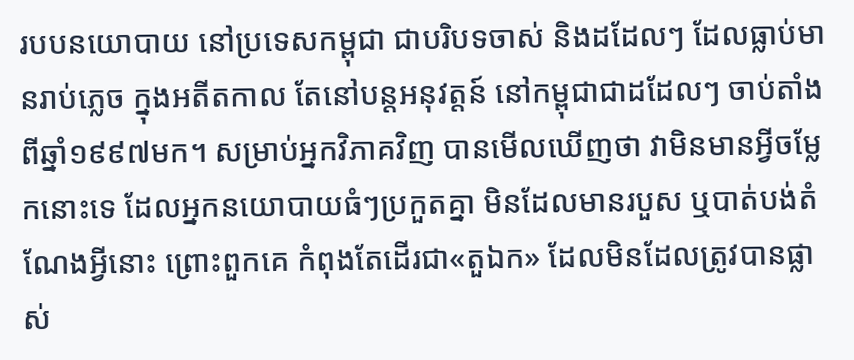របបនយោបាយ នៅប្រទេសកម្ពុជា ជាបរិបទចាស់ និងដដែលៗ ដែលធ្លាប់មានរាប់ភ្លេច ក្នុងអតីតកាល តែនៅបន្តអនុវត្តន៍ នៅកម្ពុជាជាដដែលៗ ចាប់តាំងពីឆ្នាំ១៩៩៧មក។ សម្រាប់អ្នកវិភាគវិញ បានមើលឃើញថា វាមិនមានអ្វីចម្លែកនោះទេ ដែលអ្នកនយោបាយធំៗប្រកួតគ្នា មិនដែលមានរបួស ឬបាត់បង់តំណែងអ្វីនោះ ព្រោះពួកគេ កំពុងតែដើរជា«តួឯក» ដែលមិនដែលត្រូវបានផ្លាស់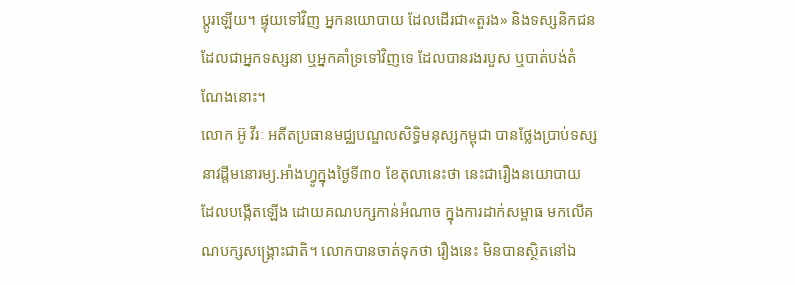ប្តូរឡើយ។ ផ្ទុយទៅវិញ អ្នកនយោបាយ ដែលដើរជា«តួរង» និងទស្សនិកជនដែលជាអ្នកទស្សនា ឬអ្នកគាំទ្រទៅវិញទេ ដែលបានរងរបួស ឬបាត់បង់តំណែងនោះ។
លោក អ៊ូ វីរៈ អតីតប្រធានមជ្ឈបណ្ឌលសិទ្ធិមនុស្សកម្ពុជា បានថ្លែងប្រាប់ទស្សនាវដ្តីមនោរម្យ.អាំងហ្វូក្នុងថ្ងៃទី៣០ ខែតុលានេះថា នេះជារឿងនយោបាយ ដែលបង្កើតឡើង ដោយគណបក្សកាន់អំណាច ក្នុងការដាក់សម្ពាធ មកលើគណបក្សសង្គ្រោះជាតិ។ លោកបានចាត់ទុកថា រឿងនេះ មិនបានស្ថិតនៅឯ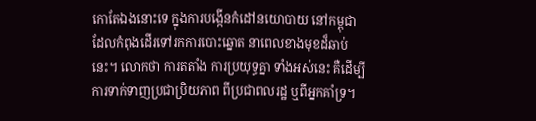កោតែឯងនោះទេ ក្នុងការបង្កើនកំដៅនយោបាយ នៅកម្ពុជា ដែលកំពុងដើរទៅរកការបោះឆ្នោត នាពេលខាងមុខដ៏ឆាប់នេះ។ លោកថា ការតតាំង ការប្រយុទ្ធគ្នា ទាំងអស់នេះ គឺដើម្បីការទាក់ទាញប្រជាប្រិយភាព ពីប្រជាពលរដ្ឋ ឬពីអ្នកគាំទ្រ។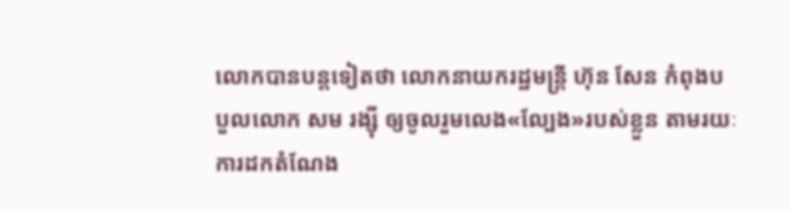លោកបានបន្តទៀតថា លោកនាយករដ្ឋមន្រ្តី ហ៊ុន សែន កំពុងបបួលលោក សម រង្ស៊ី ឲ្យចូលរួមលេង«ល្បែង»របស់ខ្លួន តាមរយៈការដកតំណែង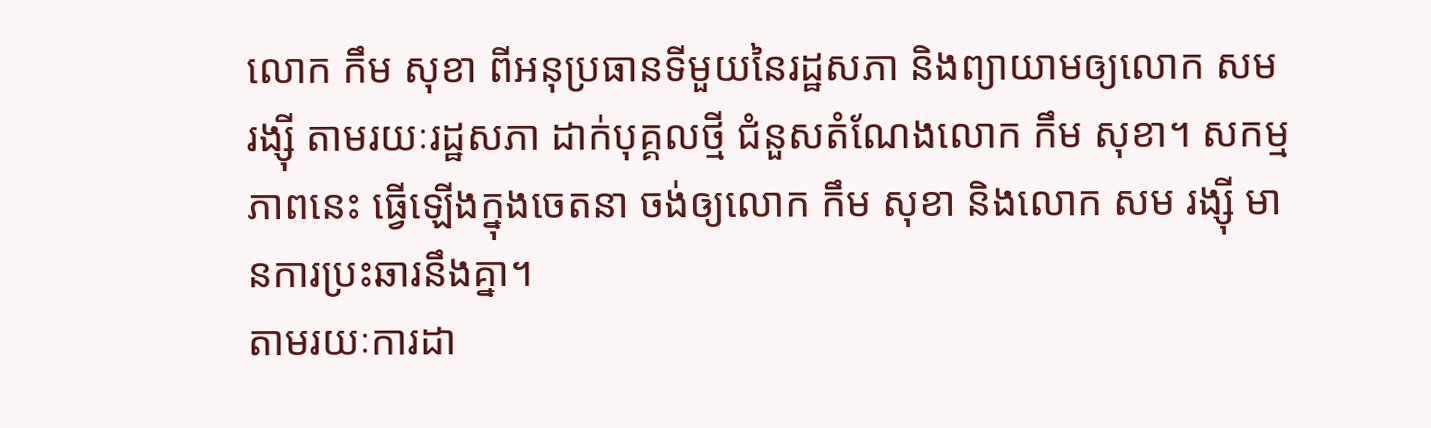លោក កឹម សុខា ពីអនុប្រធានទីមួយនៃរដ្ឋសភា និងព្យាយាមឲ្យលោក សម រង្ស៊ី តាមរយៈរដ្ឋសភា ដាក់បុគ្គលថ្មី ជំនួសតំណែងលោក កឹម សុខា។ សកម្មភាពនេះ ធ្វើឡើងក្នុងចេតនា ចង់ឲ្យលោក កឹម សុខា និងលោក សម រង្ស៊ី មានការប្រះឆារនឹងគ្នា។
តាមរយៈការដា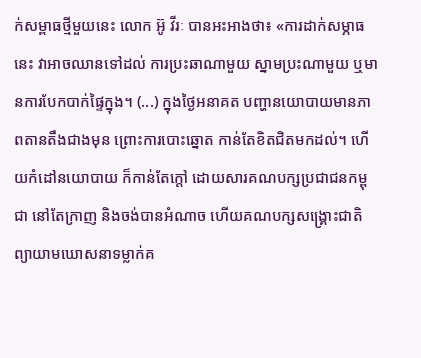ក់សម្ពាធថ្មីមួយនេះ លោក អ៊ូ វីរៈ បានអះអាងថា៖ «ការដាក់សម្ភាធនេះ វាអាចឈានទៅដល់ ការប្រះឆាណាមួយ ស្នាមប្រះណាមួយ ឬមានការបែកបាក់ផ្ទៃក្នុង។ (...) ក្នុងថ្ងៃអនាគត បញ្ហានយោបាយមានភាពតានតឹងជាងមុន ព្រោះការបោះឆ្នោត កាន់តែខិតជិតមកដល់។ ហើយកំដៅនយោបាយ ក៏កាន់តែក្តៅ ដោយសារគណបក្សប្រជាជនកម្ពុជា នៅតែក្រាញ និងចង់បានអំណាច ហើយគណបក្សសង្គ្រោះជាតិ ព្យាយាមឃោសនាទម្លាក់គ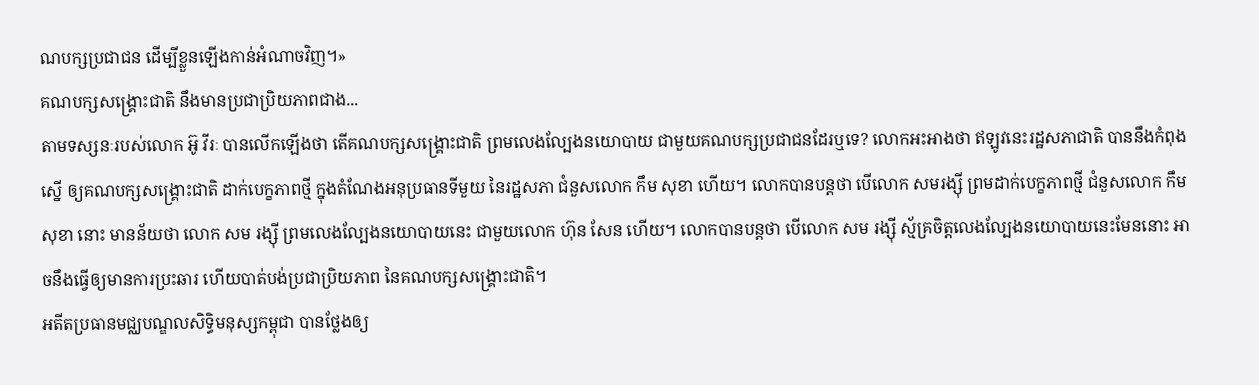ណបក្សប្រជាជន ដើម្បីខ្លួនឡើងកាន់អំណាចវិញ។»
គណបក្សសង្គ្រោះជាតិ នឹងមានប្រជាប្រិយភាពជាង...
តាមទស្សនៈរបស់លោក អ៊ូ វីរៈ បានលើកឡើងថា តើគណបក្សសង្គ្រោះជាតិ ព្រមលេងល្បែងនយោបាយ ជាមួយគណបក្សប្រជាជនដែរឬទេ? លោកអះអាងថា ឥឡូវនេះរដ្ឋសភាជាតិ បាននឹងកំពុងស្នើ ឲ្យគណបក្សសង្គ្រោះជាតិ ដាក់បេក្ខភាពថ្មី ក្នុងតំណែងអនុប្រធានទីមួយ នៃរដ្ឋសភា ជំនួសលោក កឹម សុខា ហើយ។ លោកបានបន្តថា បើលោក សមរង្ស៊ី ព្រមដាក់បេក្ខភាពថ្មី ជំនួសលោក កឹម សុខា នោះ មានន័យថា លោក សម រង្ស៊ី ព្រមលេងល្បែងនយោបាយនេះ ជាមួយលោក ហ៊ុន សែន ហើយ។ លោកបានបន្តថា បើលោក សម រង្ស៊ី ស្ម័គ្រចិត្តលេងល្បែងនយោបាយនេះមែននោះ អាចនឹងធ្វើឲ្យមានការប្រះឆារ ហើយបាត់បង់ប្រជាប្រិយភាព នៃគណបក្សសង្គ្រោះជាតិ។
អតីតប្រធានមជ្ឈបណ្ឌលសិទ្ធិមនុស្សកម្ពុជា បានថ្លែងឲ្យ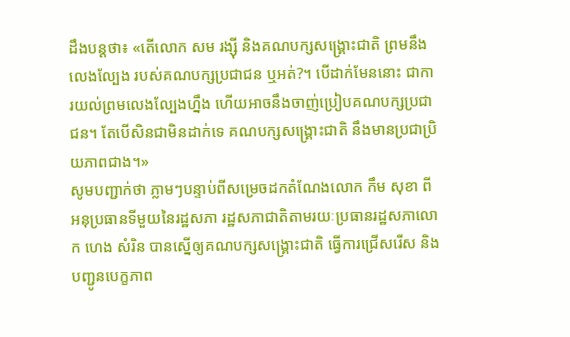ដឹងបន្តថា៖ «តើលោក សម រង្ស៊ី និងគណបក្សសង្គ្រោះជាតិ ព្រមនឹងលេងល្បែង របស់គណបក្សប្រជាជន ឬអត់?។ បើដាក់មែននោះ ជាការយល់ព្រមលេងល្បែងហ្នឹង ហើយអាចនឹងចាញ់ប្រៀបគណបក្សប្រជាជន។ តែបើសិនជាមិនដាក់ទេ គណបក្សសង្គ្រោះជាតិ នឹងមានប្រជាប្រិយភាពជាង។»
សូមបញ្ជាក់ថា ភ្លាមៗបន្ទាប់ពីសម្រេចដកតំណែងលោក កឹម សុខា ពីអនុប្រធានទីមួយនៃរដ្ឋសភា រដ្ឋសភាជាតិតាមរយៈប្រធានរដ្ឋសភាលោក ហេង សំរិន បានស្នើឲ្យគណបក្សសង្គ្រោះជាតិ ធ្វើការជ្រើសរើស និងបញ្ជូនបេក្ខភាព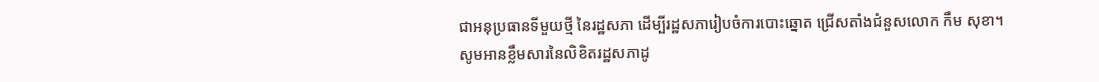ជាអនុប្រធានទីមួយថ្មី នៃរដ្ឋសភា ដើម្បីរដ្ឋសភារៀបចំការបោះឆ្នោត ជ្រើសតាំងជំនួសលោក កឹម សុខា។
សូមអានខ្លឹមសារនៃលិខិតរដ្ឋសភាដូ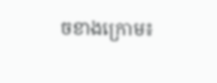ចខាងក្រោម៖